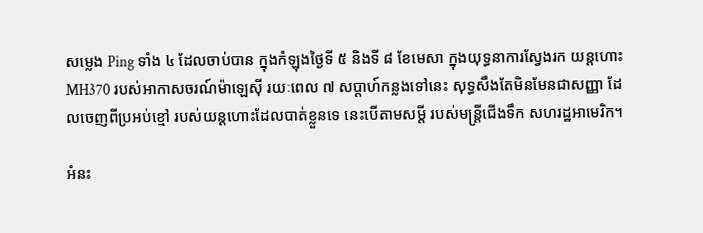សម្លេង Ping ទាំង ៤ ដែលចាប់បាន ក្នុងកំឡុងថ្ងៃទី ៥ និងទី ៨ ខែមេសា ក្នុងយុទ្ធនាការស្វែងរក យន្តហោះ MH370 របស់អាកាសចរណ៍ម៉ាឡេស៊ី រយៈពេល ៧ សប្តាហ៍កន្លងទៅនេះ សុទ្ធសឹងតែមិនមែនជាសញ្ញា ដែលចេញពីប្រអប់ខ្មៅ របស់យន្តហោះដែលបាត់ខ្លួនទេ នេះបើតាមសម្តី របស់មន្ត្រីជើងទឹក សហរដ្ឋអាមេរិក។

អំនះ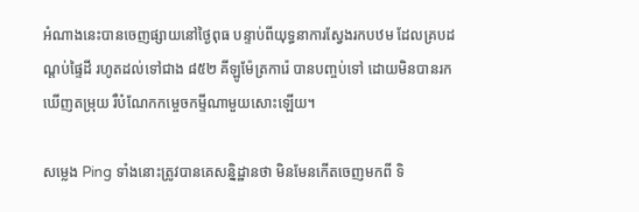អំណាងនេះបានចេញផ្សាយនៅថ្ងៃពុធ បន្ទាប់ពីយុទ្ធនាការស្វែងរកបឋម ដែលគ្របដណ្តប់ផ្ទៃដី រហូតដល់ទៅជាង ៨៥២ គីឡូម៉ែត្រការ៉េ បានបញ្ចប់ទៅ ដោយមិនបានរកឃើញតម្រុយ រឺបំណែកកម្ចេចកម្ទីណាមួយសោះឡើយ។

សម្លេង Ping ទាំងនោះត្រូវបានគេសន្និដ្ឋានថា មិនមែនកើតចេញមកពី ទិ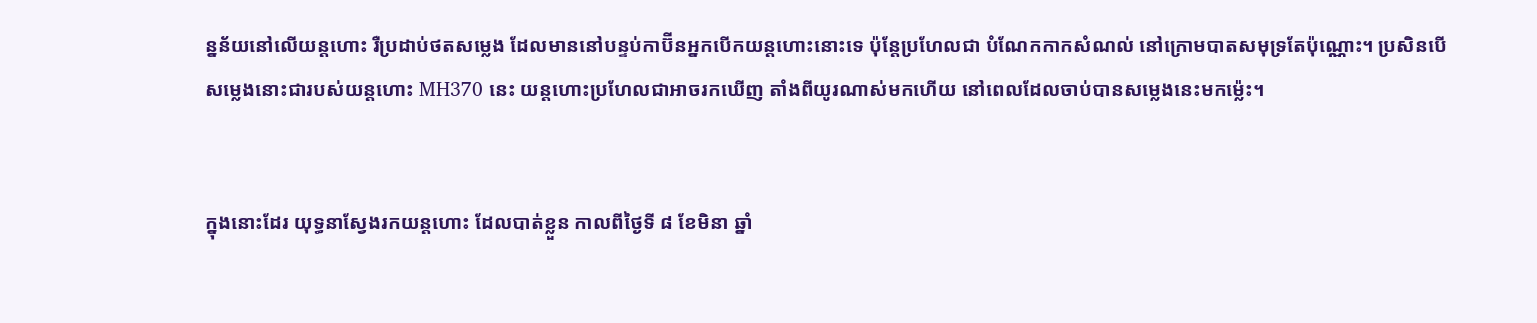ន្នន័យនៅលើយន្តហោះ រឺប្រដាប់ថតសម្លេង ដែលមាននៅបន្ទប់កាប៊ីនអ្នកបើកយន្តហោះនោះទេ ប៉ុន្តែប្រហែលជា បំណែកកាកសំណល់ នៅក្រោមបាតសមុទ្រតែប៉ុណ្ណោះ។ ប្រសិនបើសម្លេងនោះជារបស់យន្តហោះ MH370 នេះ យន្តហោះប្រហែលជាអាចរកឃើញ តាំងពីយូរណាស់មកហើយ នៅពេលដែលចាប់បានសម្លេងនេះមកម៉្លេះ។


ក្នុងនោះដែរ យុទ្ធនាស្វែងរកយន្តហោះ ដែលបាត់ខ្លួន កាលពីថ្ងៃទី ៨ ខែមិនា ឆ្នាំ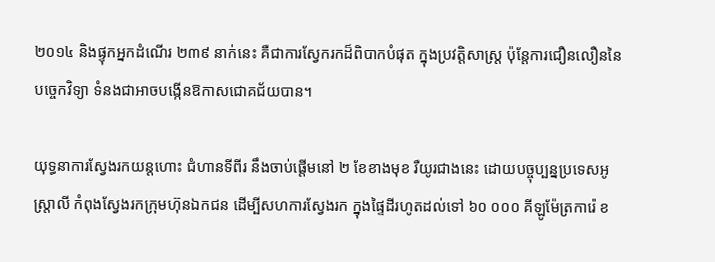២០១៤ និងផ្ទុកអ្នកដំណើរ ២៣៩ នាក់នេះ គឺជាការស្វែករកដ៏ពិបាកបំផុត ក្នុងប្រវត្តិសាស្ត្រ ប៉ុន្តែការជឿនលឿននៃបច្ចេកវិទ្យា ទំនងជាអាចបង្កើនឱកាសជោគជ័យបាន។

យុទ្ធនាការស្វែងរកយន្តហោះ ជំហានទីពីរ នឹងចាប់ផ្តើមនៅ ២ ខែខាងមុខ រឺយូរជាងនេះ ដោយបច្ចុប្បន្នប្រទេសអូស្ត្រាលី កំពុងស្វែងរកក្រុមហ៊ុនឯកជន ដើម្បីសហការស្វែងរក ក្នុងផ្ទៃដីរហូតដល់ទៅ ៦០ ០០០ គីឡូម៉ែត្រការ៉េ ខ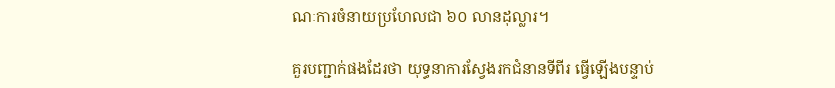ណៈការចំនាយប្រហែលជា ៦០ លានដុល្លារ។

គួរបញ្ជាក់ផងដែរថា យុទ្ធនាការស្វែងរកជំនានទីពីរ ធ្វើឡើងបន្ទាប់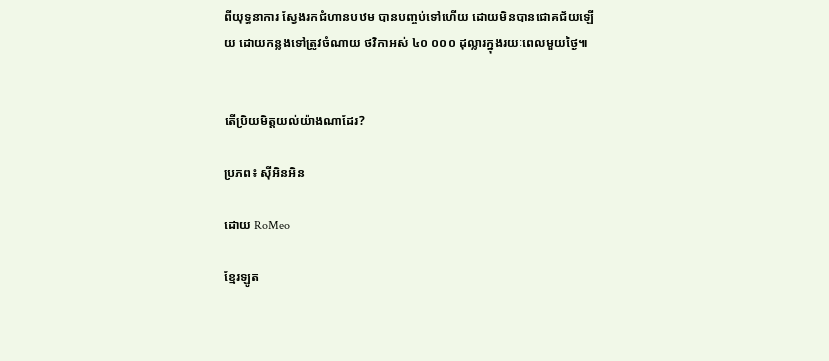ពីយុទ្ធនាការ ស្វែងរកជំហានបឋម បានបញ្ចប់ទៅហើយ ដោយមិនបានជោគជ័យឡើយ ដោយកន្លងទៅត្រូវចំណាយ ថវិកាអស់ ៤០ ០០០ ដុល្លារក្នុងរយៈពេលមួយថ្ងៃ៕


តើប្រិយមិត្តយល់យ៉ាងណាដែរ?

ប្រភព៖ ស៊ីអិនអិន

ដោយ RoMeo

ខ្មែរឡូត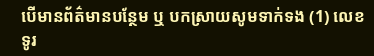បើមានព័ត៌មានបន្ថែម ឬ បកស្រាយសូមទាក់ទង (1) លេខទូរ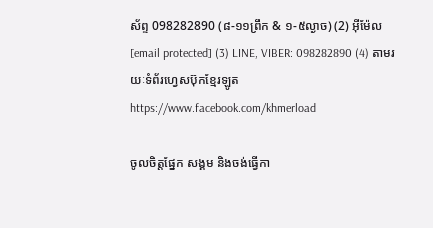ស័ព្ទ 098282890 (៨-១១ព្រឹក & ១-៥ល្ងាច) (2) អ៊ីម៉ែល [email protected] (3) LINE, VIBER: 098282890 (4) តាមរយៈទំព័រហ្វេសប៊ុកខ្មែរឡូត https://www.facebook.com/khmerload

ចូលចិត្តផ្នែក សង្គម និងចង់ធ្វើកា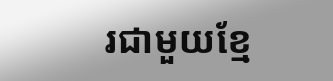រជាមួយខ្មែ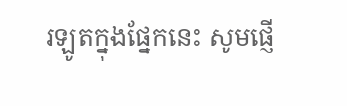រឡូតក្នុងផ្នែកនេះ សូមផ្ញើ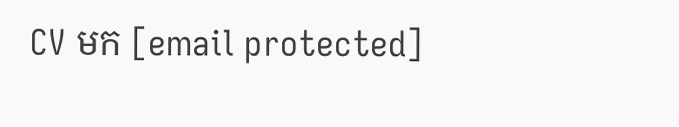CV មក [email protected]